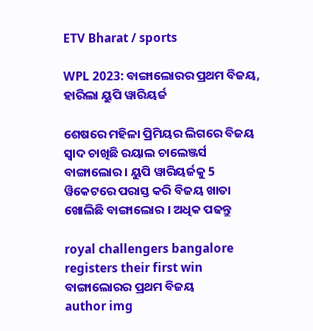ETV Bharat / sports

WPL 2023: ବାଙ୍ଗାଲୋରର ପ୍ରଥମ ବିଜୟ, ହାରିଲା ୟୁପି ୱାରିୟର୍ଜ

ଶେଷରେ ମହିଳା ପ୍ରିମିୟର ଲିଗରେ ବିଜୟ ସ୍ବାଦ ଚାଖିଛି ରୟାଲ ଚାଲେଞ୍ଜର୍ସ ବାଙ୍ଗାଲୋର । ୟୁପି ୱାରିୟର୍ଜକୁ 5 ୱିକେଟରେ ପରାସ୍ତ କରି ବିଜୟ ଖାତା ଖୋଲିଛି ବାଙ୍ଗାଲୋର । ଅଧିକ ପଢନ୍ତୁ

royal challengers bangalore registers their first win
ବାଙ୍ଗାଲୋରର ପ୍ରଥମ ବିଜୟ
author img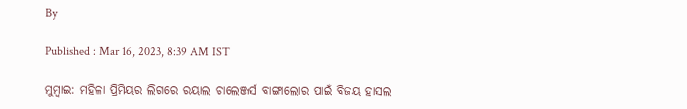By

Published : Mar 16, 2023, 8:39 AM IST

ମୁମ୍ବାଇ: ମହିଳା ପ୍ରିମିୟର ଲିଗରେ ରୟାଲ ଚାଲେଞ୍ଜର୍ସ ବାଙ୍ଗାଲୋର ପାଇଁ ବିଜୟ ହାସଲ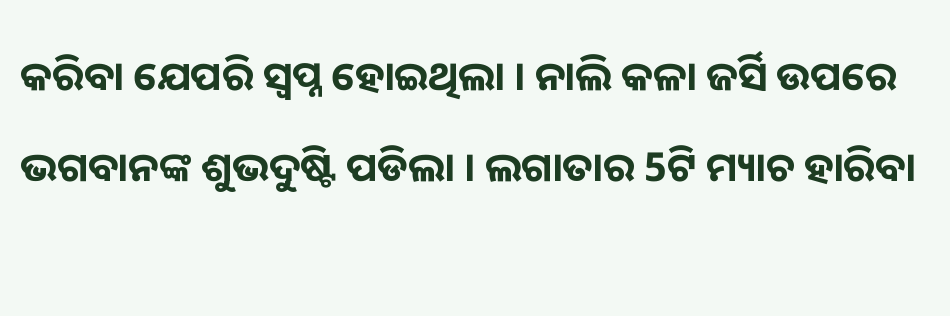କରିବା ଯେପରି ସ୍ବପ୍ନ ହୋଇଥିଲା । ନାଲି କଳା ଜର୍ସି ଉପରେ ଭଗବାନଙ୍କ ଶୁଭଦୁଷ୍ଟି ପଡିଲା । ଲଗାତାର 5ଟି ମ୍ୟାଚ ହାରିବା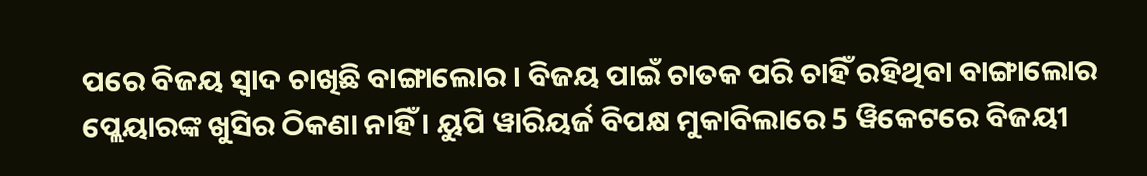ପରେ ବିଜୟ ସ୍ବାଦ ଚାଖିଛି ବାଙ୍ଗାଲୋର । ବିଜୟ ପାଇଁ ଚାତକ ପରି ଚାହିଁ ରହିଥିବା ବାଙ୍ଗାଲୋର ପ୍ଲେୟାରଙ୍କ ଖୁସିର ଠିକଣା ନାହିଁ । ୟୁପି ୱାରିୟର୍ଜ ବିପକ୍ଷ ମୁକାବିଲାରେ 5 ୱିକେଟରେ ବିଜୟୀ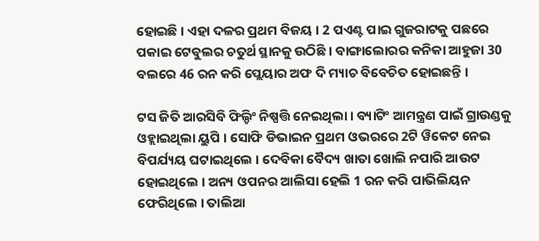ହୋଇଛି । ଏହା ଦଳର ପ୍ରଥମ ବିଜୟ । 2 ପଏଣ୍ଟ ପାଇ ଗୁଜରାଟକୁ ପଛରେ ପକାଇ ଟେବୁଲର ଚତୁର୍ଥ ସ୍ଥାନକୁ ଉଠିଛି । ବାଙ୍ଗାଲୋରର କନିକା ଆହୁଜା 30 ବଲରେ 46 ରନ କରି ପ୍ଲେୟାର ଅଫ ଦି ମ୍ୟାଚ ବିବେଚିତ ହୋଇଛନ୍ତି ।

ଟସ ଜିତି ଆରସିବି ଫିଲ୍ଡିଂ ନିଷ୍ପତ୍ତି ନେଇଥିଲା । ବ୍ୟାଟିଂ ଆମନ୍ତ୍ରଣ ପାଇଁ ଗ୍ରାଉଣ୍ଡକୁ ଓହ୍ଲାଇଥିଲା ୟୁପି । ସୋଫି ଡିଭାଇନ ପ୍ରଥମ ଓଭରରେ 2ଟି ୱିକେଟ ନେଇ ବିପର୍ଯ୍ୟୟ ଘଟାଇଥିଲେ । ଦେବିକା ବୈଦ୍ୟ ଖାତା ଖୋଲି ନପାରି ଆଉଟ ହୋଇଥିଲେ । ଅନ୍ୟ ଓପନର ଆଲିସା ହେଲି 1 ରନ କରି ପାଭିଲିୟନ ଫେରିଥିଲେ । ତାଲିଆ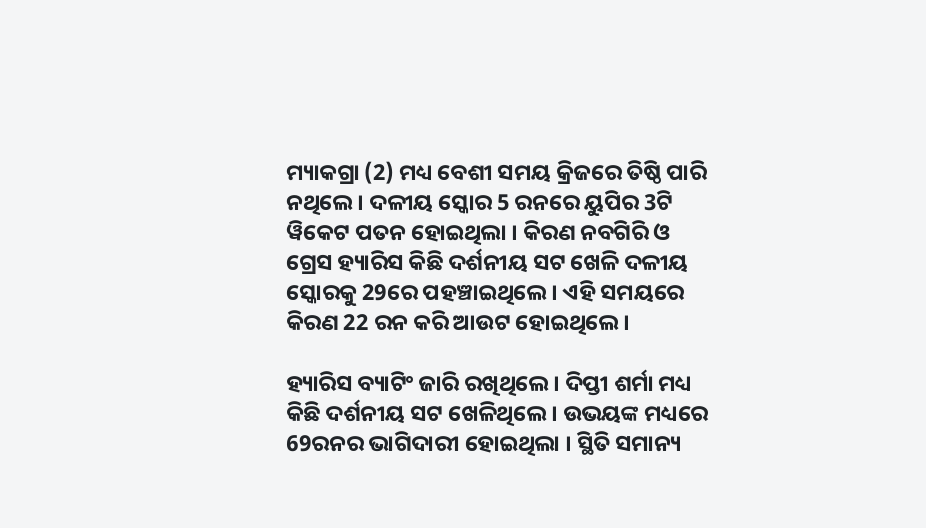ମ୍ୟାକଗ୍ରା (2) ମଧ୍ୟ ବେଶୀ ସମୟ କ୍ରିଜରେ ତିଷ୍ଠି ପାରି ନଥିଲେ । ଦଳୀୟ ସ୍କୋର 5 ରନରେ ୟୁପିର 3ଟି ୱିକେଟ ପତନ ହୋଇଥିଲା । କିରଣ ନବଗିରି ଓ ଗ୍ରେସ ହ୍ୟାରିସ କିଛି ଦର୍ଶନୀୟ ସଟ ଖେଳି ଦଳୀୟ ସ୍କୋରକୁ 29ରେ ପହଞ୍ଚାଇଥିଲେ । ଏହି ସମୟରେ କିରଣ 22 ରନ କରି ଆଉଟ ହୋଇଥିଲେ ।

ହ୍ୟାରିସ ବ୍ୟାଟିଂ ଜାରି ରଖିଥିଲେ । ଦିପ୍ତୀ ଶର୍ମା ମଧ୍ୟ କିଛି ଦର୍ଶନୀୟ ସଟ ଖେଳିଥିଲେ । ଉଭୟଙ୍କ ମଧ୍ୟରେ 69ରନର ଭାଗିଦାରୀ ହୋଇଥିଲା । ସ୍ଥିତି ସମାନ୍ୟ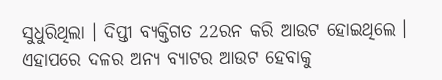ସୁଧୁରିଥିଲା । ଦିପ୍ତୀ ବ୍ୟକ୍ତିଗତ 22ରନ କରି ଆଉଟ ହୋଇଥିଲେ । ଏହାପରେ ଦଳର ଅନ୍ୟ ବ୍ୟାଟର ଆଉଟ ହେବାକୁ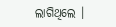ଲାଗିଥିଲେ ।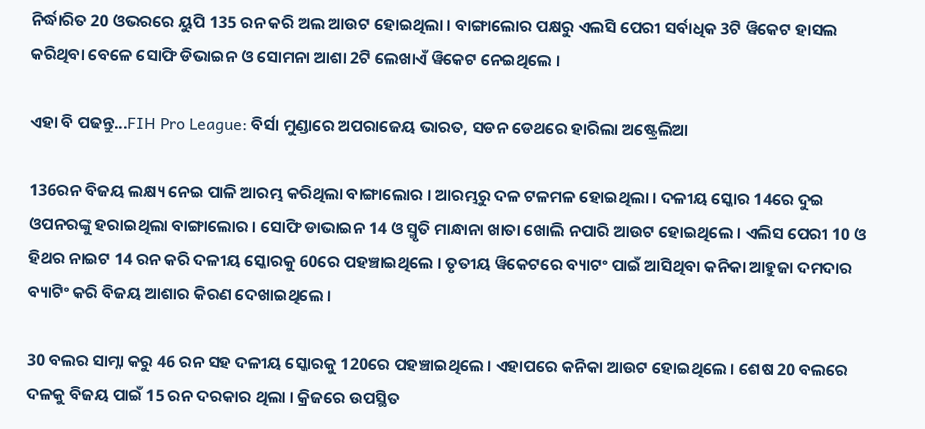ନିର୍ଦ୍ଧାରିତ 20 ଓଭରରେ ୟୁପି 135 ରନ କରି ଅଲ ଆଉଟ ହୋଇଥିଲା । ବାଙ୍ଗାଲୋର ପକ୍ଷରୁ ଏଲସି ପେରୀ ସର୍ବାଧିକ 3ଟି ୱିକେଟ ହାସଲ କରିଥିବା ବେଳେ ସୋଫି ଡିଭାଇନ ଓ ସୋମନା ଆଶା 2ଟି ଲେଖାଏଁ ୱିକେଟ ନେଇଥିଲେ ।

ଏହା ବି ପଢନ୍ତୁ...FIH Pro League: ବିର୍ସା ମୁଣ୍ଡାରେ ଅପରାଜେୟ ଭାରତ, ସଡନ ଡେଥରେ ହାରିଲା ଅଷ୍ଟ୍ରେଲିଆ

136ରନ ବିଜୟ ଲକ୍ଷ୍ୟ ନେଇ ପାଳି ଆରମ୍ଭ କରିଥିଲା ବାଙ୍ଗାଲୋର । ଆରମ୍ଭରୁ ଦଳ ଟଳମଳ ହୋଇଥିଲା । ଦଳୀୟ ସ୍କୋର 14ରେ ଦୁଇ ଓପନରଙ୍କୁ ହରାଇଥିଲା ବାଙ୍ଗାଲୋର । ସୋଫି ଡାଭାଇନ 14 ଓ ସ୍ମୃତି ମାନ୍ଧାନା ଖାତା ଖୋଲି ନପାରି ଆଉଟ ହୋଇଥିଲେ । ଏଲିସ ପେରୀ 10 ଓ ହିଥର ନାଇଟ 14 ରନ କରି ଦଳୀୟ ସ୍କୋରକୁ 60ରେ ପହଞ୍ଚାଇଥିଲେ । ତୃତୀୟ ୱିକେଟରେ ବ୍ୟାଟଂ ପାଇଁ ଆସିଥିବା କନିକା ଆହୁଜା ଦମଦାର ବ୍ୟାଟିଂ କରି ବିଜୟ ଆଶାର କିରଣ ଦେଖାଇଥିଲେ ।

30 ବଲର ସାମ୍ନା କରୁ 46 ରନ ସହ ଦଳୀୟ ସ୍କୋରକୁ 120ରେ ପହଞ୍ଚାଇଥିଲେ । ଏହାପରେ କନିକା ଆଉଟ ହୋଇଥିଲେ । ଶେଷ 20 ବଲରେ ଦଳକୁ ବିଜୟ ପାଇଁ 15 ରନ ଦରକାର ଥିଲା । କ୍ରିଜରେ ଉପସ୍ଥିତ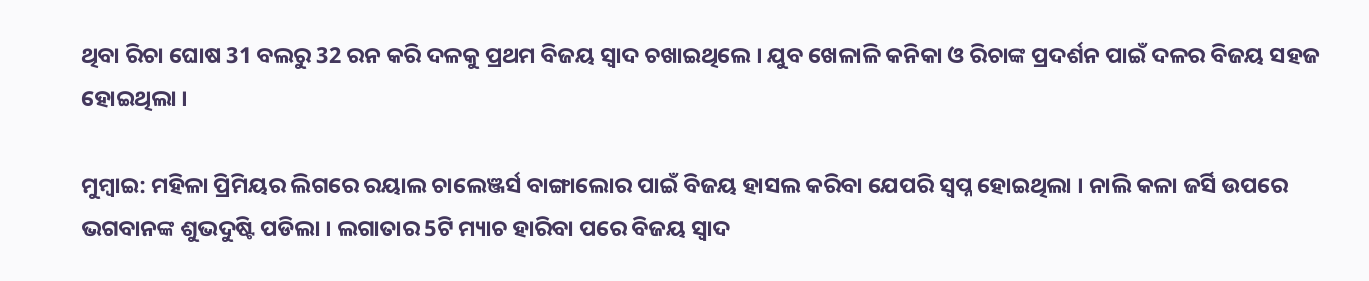ଥିବା ରିଚା ଘୋଷ 31 ବଲରୁ 32 ରନ କରି ଦଳକୁ ପ୍ରଥମ ବିଜୟ ସ୍ବାଦ ଚଖାଇଥିଲେ । ଯୁବ ଖେଳାଳି କନିକା ଓ ରିଚାଙ୍କ ପ୍ରଦର୍ଶନ ପାଇଁ ଦଳର ବିଜୟ ସହଜ ହୋଇଥିଲା ।

ମୁମ୍ବାଇ: ମହିଳା ପ୍ରିମିୟର ଲିଗରେ ରୟାଲ ଚାଲେଞ୍ଜର୍ସ ବାଙ୍ଗାଲୋର ପାଇଁ ବିଜୟ ହାସଲ କରିବା ଯେପରି ସ୍ବପ୍ନ ହୋଇଥିଲା । ନାଲି କଳା ଜର୍ସି ଉପରେ ଭଗବାନଙ୍କ ଶୁଭଦୁଷ୍ଟି ପଡିଲା । ଲଗାତାର 5ଟି ମ୍ୟାଚ ହାରିବା ପରେ ବିଜୟ ସ୍ବାଦ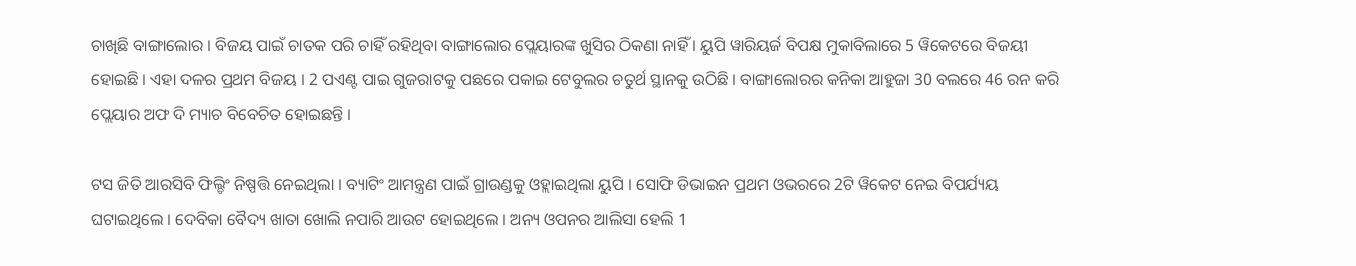ଚାଖିଛି ବାଙ୍ଗାଲୋର । ବିଜୟ ପାଇଁ ଚାତକ ପରି ଚାହିଁ ରହିଥିବା ବାଙ୍ଗାଲୋର ପ୍ଲେୟାରଙ୍କ ଖୁସିର ଠିକଣା ନାହିଁ । ୟୁପି ୱାରିୟର୍ଜ ବିପକ୍ଷ ମୁକାବିଲାରେ 5 ୱିକେଟରେ ବିଜୟୀ ହୋଇଛି । ଏହା ଦଳର ପ୍ରଥମ ବିଜୟ । 2 ପଏଣ୍ଟ ପାଇ ଗୁଜରାଟକୁ ପଛରେ ପକାଇ ଟେବୁଲର ଚତୁର୍ଥ ସ୍ଥାନକୁ ଉଠିଛି । ବାଙ୍ଗାଲୋରର କନିକା ଆହୁଜା 30 ବଲରେ 46 ରନ କରି ପ୍ଲେୟାର ଅଫ ଦି ମ୍ୟାଚ ବିବେଚିତ ହୋଇଛନ୍ତି ।

ଟସ ଜିତି ଆରସିବି ଫିଲ୍ଡିଂ ନିଷ୍ପତ୍ତି ନେଇଥିଲା । ବ୍ୟାଟିଂ ଆମନ୍ତ୍ରଣ ପାଇଁ ଗ୍ରାଉଣ୍ଡକୁ ଓହ୍ଲାଇଥିଲା ୟୁପି । ସୋଫି ଡିଭାଇନ ପ୍ରଥମ ଓଭରରେ 2ଟି ୱିକେଟ ନେଇ ବିପର୍ଯ୍ୟୟ ଘଟାଇଥିଲେ । ଦେବିକା ବୈଦ୍ୟ ଖାତା ଖୋଲି ନପାରି ଆଉଟ ହୋଇଥିଲେ । ଅନ୍ୟ ଓପନର ଆଲିସା ହେଲି 1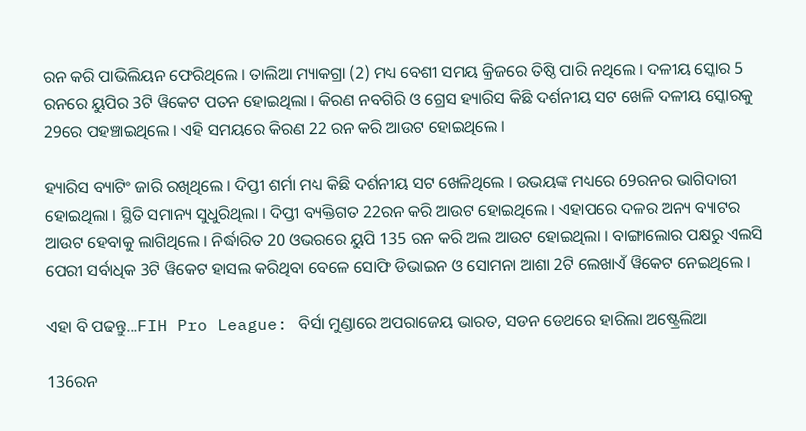ରନ କରି ପାଭିଲିୟନ ଫେରିଥିଲେ । ତାଲିଆ ମ୍ୟାକଗ୍ରା (2) ମଧ୍ୟ ବେଶୀ ସମୟ କ୍ରିଜରେ ତିଷ୍ଠି ପାରି ନଥିଲେ । ଦଳୀୟ ସ୍କୋର 5 ରନରେ ୟୁପିର 3ଟି ୱିକେଟ ପତନ ହୋଇଥିଲା । କିରଣ ନବଗିରି ଓ ଗ୍ରେସ ହ୍ୟାରିସ କିଛି ଦର୍ଶନୀୟ ସଟ ଖେଳି ଦଳୀୟ ସ୍କୋରକୁ 29ରେ ପହଞ୍ଚାଇଥିଲେ । ଏହି ସମୟରେ କିରଣ 22 ରନ କରି ଆଉଟ ହୋଇଥିଲେ ।

ହ୍ୟାରିସ ବ୍ୟାଟିଂ ଜାରି ରଖିଥିଲେ । ଦିପ୍ତୀ ଶର୍ମା ମଧ୍ୟ କିଛି ଦର୍ଶନୀୟ ସଟ ଖେଳିଥିଲେ । ଉଭୟଙ୍କ ମଧ୍ୟରେ 69ରନର ଭାଗିଦାରୀ ହୋଇଥିଲା । ସ୍ଥିତି ସମାନ୍ୟ ସୁଧୁରିଥିଲା । ଦିପ୍ତୀ ବ୍ୟକ୍ତିଗତ 22ରନ କରି ଆଉଟ ହୋଇଥିଲେ । ଏହାପରେ ଦଳର ଅନ୍ୟ ବ୍ୟାଟର ଆଉଟ ହେବାକୁ ଲାଗିଥିଲେ । ନିର୍ଦ୍ଧାରିତ 20 ଓଭରରେ ୟୁପି 135 ରନ କରି ଅଲ ଆଉଟ ହୋଇଥିଲା । ବାଙ୍ଗାଲୋର ପକ୍ଷରୁ ଏଲସି ପେରୀ ସର୍ବାଧିକ 3ଟି ୱିକେଟ ହାସଲ କରିଥିବା ବେଳେ ସୋଫି ଡିଭାଇନ ଓ ସୋମନା ଆଶା 2ଟି ଲେଖାଏଁ ୱିକେଟ ନେଇଥିଲେ ।

ଏହା ବି ପଢନ୍ତୁ...FIH Pro League: ବିର୍ସା ମୁଣ୍ଡାରେ ଅପରାଜେୟ ଭାରତ, ସଡନ ଡେଥରେ ହାରିଲା ଅଷ୍ଟ୍ରେଲିଆ

136ରନ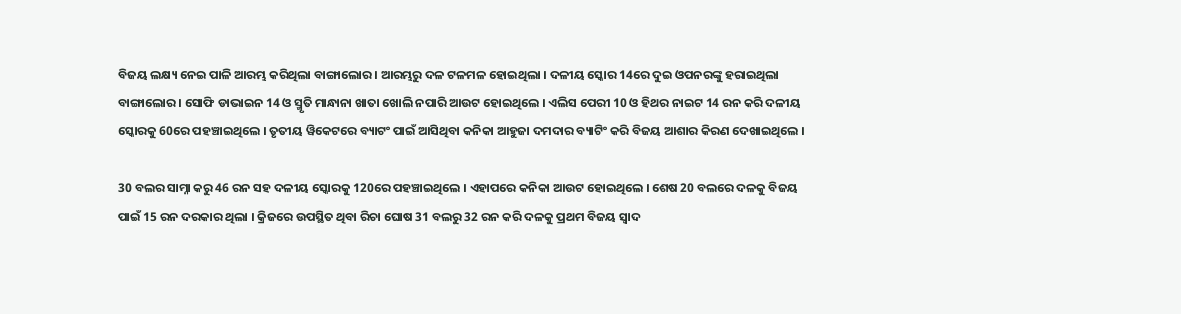ବିଜୟ ଲକ୍ଷ୍ୟ ନେଇ ପାଳି ଆରମ୍ଭ କରିଥିଲା ବାଙ୍ଗାଲୋର । ଆରମ୍ଭରୁ ଦଳ ଟଳମଳ ହୋଇଥିଲା । ଦଳୀୟ ସ୍କୋର 14ରେ ଦୁଇ ଓପନରଙ୍କୁ ହରାଇଥିଲା ବାଙ୍ଗାଲୋର । ସୋଫି ଡାଭାଇନ 14 ଓ ସ୍ମୃତି ମାନ୍ଧାନା ଖାତା ଖୋଲି ନପାରି ଆଉଟ ହୋଇଥିଲେ । ଏଲିସ ପେରୀ 10 ଓ ହିଥର ନାଇଟ 14 ରନ କରି ଦଳୀୟ ସ୍କୋରକୁ 60ରେ ପହଞ୍ଚାଇଥିଲେ । ତୃତୀୟ ୱିକେଟରେ ବ୍ୟାଟଂ ପାଇଁ ଆସିଥିବା କନିକା ଆହୁଜା ଦମଦାର ବ୍ୟାଟିଂ କରି ବିଜୟ ଆଶାର କିରଣ ଦେଖାଇଥିଲେ ।

30 ବଲର ସାମ୍ନା କରୁ 46 ରନ ସହ ଦଳୀୟ ସ୍କୋରକୁ 120ରେ ପହଞ୍ଚାଇଥିଲେ । ଏହାପରେ କନିକା ଆଉଟ ହୋଇଥିଲେ । ଶେଷ 20 ବଲରେ ଦଳକୁ ବିଜୟ ପାଇଁ 15 ରନ ଦରକାର ଥିଲା । କ୍ରିଜରେ ଉପସ୍ଥିତ ଥିବା ରିଚା ଘୋଷ 31 ବଲରୁ 32 ରନ କରି ଦଳକୁ ପ୍ରଥମ ବିଜୟ ସ୍ବାଦ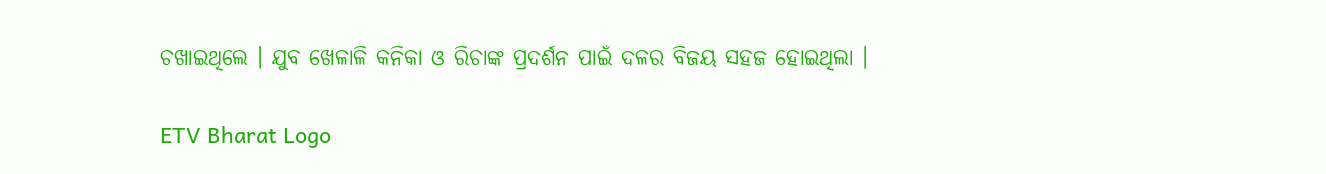ଚଖାଇଥିଲେ । ଯୁବ ଖେଳାଳି କନିକା ଓ ରିଚାଙ୍କ ପ୍ରଦର୍ଶନ ପାଇଁ ଦଳର ବିଜୟ ସହଜ ହୋଇଥିଲା ।

ETV Bharat Logo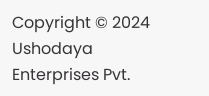Copyright © 2024 Ushodaya Enterprises Pvt.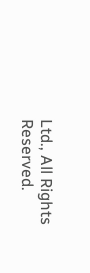Ltd., All Rights Reserved.